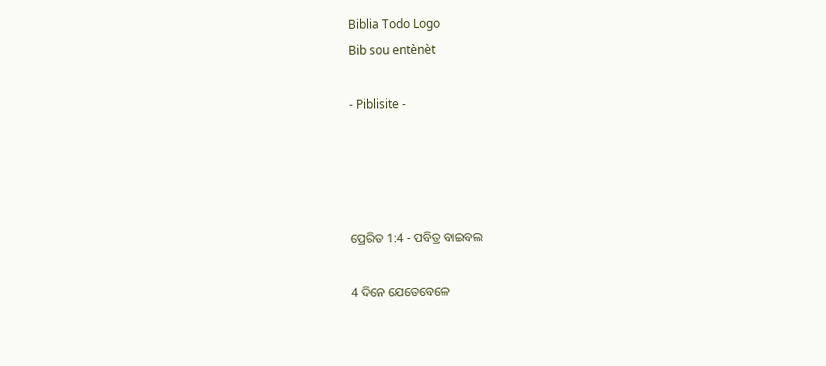Biblia Todo Logo
Bib sou entènèt

- Piblisite -




ପ୍ରେରିତ 1:4 - ପବିତ୍ର ବାଇବଲ

4 ଦିନେ ଯେତେବେଳେ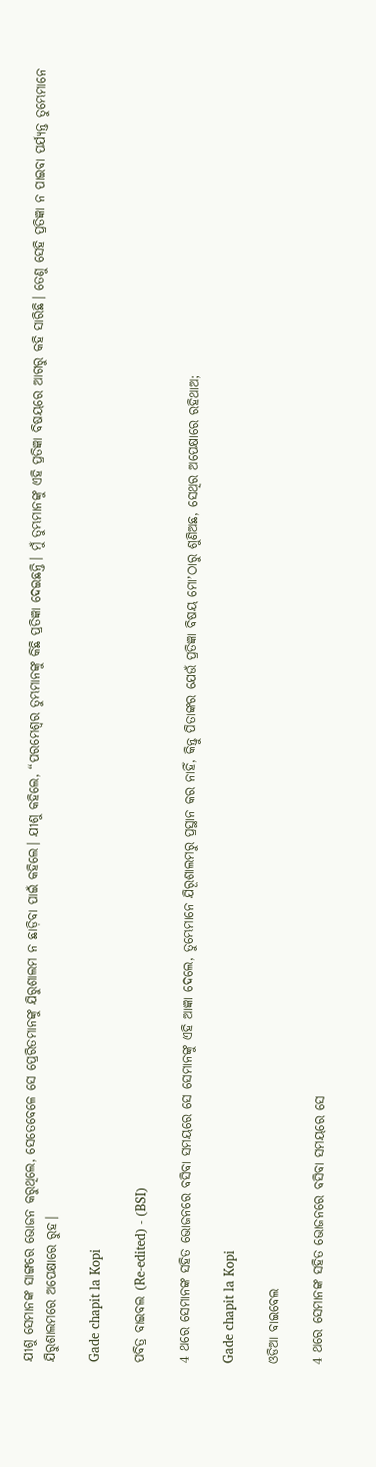ଯୀଶୁ ସେମାନଙ୍କ ସାଙ୍ଗରେ ଭୋଜନ କରୁଥିଲେ, ସେତେବେଳେ ସେ ପ୍ରେରିତମାନଙ୍କୁ ଯିରୁଶାଲମ ନ ଛାଡ଼ିବା ପାଇଁ କହିଲେ। ଯୀଶୁ କହିଲେ, “ପରମେଶ୍ୱର ତୁମ୍ଭମାନଙ୍କୁ କିଛି ପ୍ରତିଜ୍ଞା ଦେଇଛନ୍ତି। ମୁଁ ତୁମ୍ଭମାନଙ୍କୁ ଏହି ପ୍ରତିଜ୍ଞା ବିଷୟରେ ଆଗରୁ କହି ସାରିଛି। ତେଣୁ ସେହି ପ୍ରତିଜ୍ଞା ନ ପାଇବା ପର୍ଯ୍ୟନ୍ତ ତୁମ୍ଭେମାନେ ଯିରୁଶାଲମରେ ଅପେକ୍ଷାରେ ରୁହ।

Gade chapit la Kopi

ପବିତ୍ର ବାଇବଲ (Re-edited) - (BSI)

4 ଥରେ ସେମାନଙ୍କ ସହିତ ଭୋଜନରେ ବସିବା ସମୟରେ ସେ ସେମାନଙ୍କୁ ଏହି ଆଜ୍ଞା ଦେଲେ, ତୁମ୍ଭେମାନେ ଯିରୂଶାଲମରୁ ପ୍ରସ୍ଥାନ କର ନାହିଁ, କିନ୍ତୁ ପିତାଙ୍କର ଯେଉଁ ପ୍ରତିଜ୍ଞା ବିଷୟ ମୋʼଠାରୁ ଶୁଣିଅଛ, ସେଥିର ଅପେକ୍ଷାରେ ରହିଥାଅ;

Gade chapit la Kopi

ଓଡିଆ ବାଇବେଲ

4 ଥରେ ସେମାନଙ୍କ ସହିତ ଭୋଜନରେ ବସିବା ସମୟରେ ସେ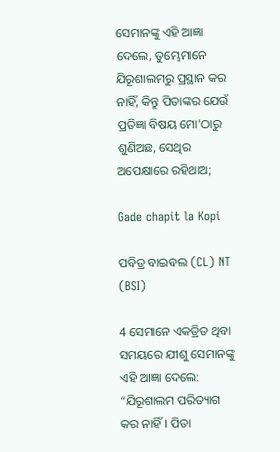ସେମାନଙ୍କୁ ଏହି ଆଜ୍ଞା ଦେଲେ, ତୁମ୍ଭେମାନେ ଯିରୂଶାଲମରୁ ପ୍ରସ୍ଥାନ କର ନାହିଁ, କିନ୍ତୁ ପିତାଙ୍କର ଯେଉଁ ପ୍ରତିଜ୍ଞା ବିଷୟ ମୋ'ଠାରୁ ଶୁଣିଅଛ, ସେଥିର ଅପେକ୍ଷାରେ ରହିଥାଅ;

Gade chapit la Kopi

ପବିତ୍ର ବାଇବଲ (CL) NT (BSI)

4 ସେମାନେ ଏକତ୍ରିତ ଥିବା ସମୟରେ ଯୀଶୁ ସେମାନଙ୍କୁ ଏହି ଆଜ୍ଞା ଦେଲେ: “ଯିରୂଶାଲମ ପରିତ୍ୟାଗ କର ନାହିଁ। ପିତା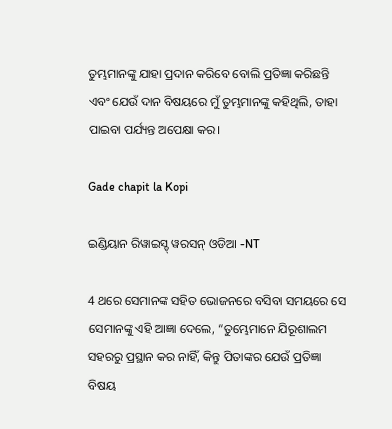ତୁମ୍ଭମାନଙ୍କୁ ଯାହା ପ୍ରଦାନ କରିବେ ବୋଲି ପ୍ରତିଜ୍ଞା କରିଛନ୍ତି ଏବଂ ଯେଉଁ ଦାନ ବିଷୟରେ ମୁଁ ତୁମ୍ଭମାନଙ୍କୁ କହିଥିଲି, ତାହା ପାଇବା ପର୍ଯ୍ୟନ୍ତ ଅପେକ୍ଷା କର।

Gade chapit la Kopi

ଇଣ୍ଡିୟାନ ରିୱାଇସ୍ଡ୍ ୱରସନ୍ ଓଡିଆ -NT

4 ଥରେ ସେମାନଙ୍କ ସହିତ ଭୋଜନରେ ବସିବା ସମୟରେ ସେ ସେମାନଙ୍କୁ ଏହି ଆଜ୍ଞା ଦେଲେ, “ତୁମ୍ଭେମାନେ ଯିରୂଶାଲମ ସହରରୁ ପ୍ରସ୍ଥାନ କର ନାହିଁ, କିନ୍ତୁ ପିତାଙ୍କର ଯେଉଁ ପ୍ରତିଜ୍ଞା ବିଷୟ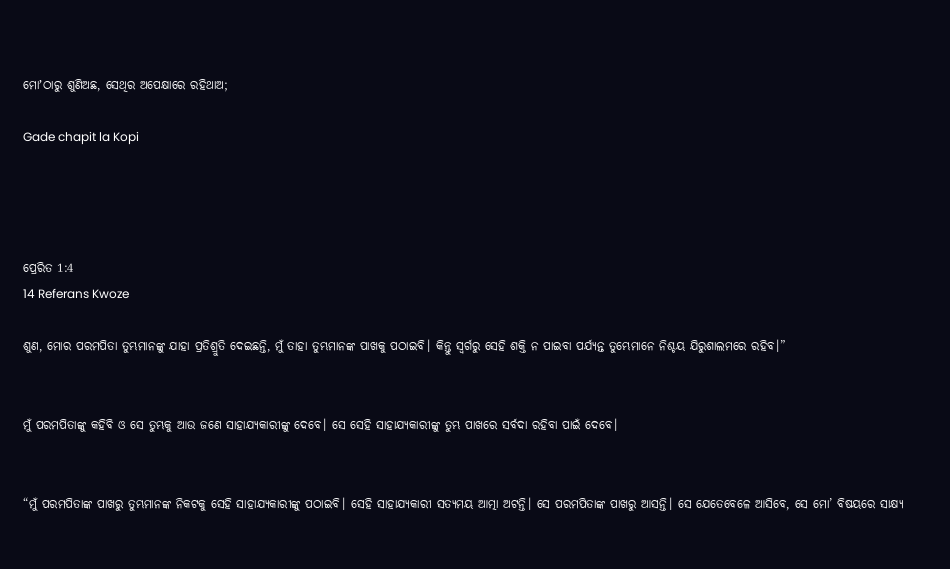ମୋʼଠାରୁ ଶୁଣିଅଛ, ସେଥିର ଅପେକ୍ଷାରେ ରହିଥାଅ;

Gade chapit la Kopi




ପ୍ରେରିତ 1:4
14 Referans Kwoze

ଶୁଣ, ମୋର ପରମପିତା ତୁମ୍ଭମାନଙ୍କୁ ଯାହା ପ୍ରତିଶ୍ରୁତି ଦେଇଛନ୍ତି, ମୁଁ ତାହା ତୁମ୍ଭମାନଙ୍କ ପାଖକୁ ପଠାଇବି। କିନ୍ତୁ ସ୍ୱର୍ଗରୁ ସେହି ଶକ୍ତି ନ ପାଇବା ପର୍ଯ୍ୟନ୍ତ ତୁମ୍ଭେମାନେ ନିଶ୍ଚୟ ଯିରୁଶାଲମରେ ରହିବ।”


ମୁଁ ପରମପିତାଙ୍କୁ କହିବି ଓ ସେ ତୁମ୍ଭକୁ ଆଉ ଜଣେ ସାହାଯ୍ୟକାରୀଙ୍କୁ ଦେବେ। ସେ ସେହି ସାହାଯ୍ୟକାରୀଙ୍କୁ ତୁମ୍ଭ ପାଖରେ ସର୍ବଦା ରହିବା ପାଇଁ ଦେବେ।


“ମୁଁ ପରମପିତାଙ୍କ ପାଖରୁ ତୁମ୍ଭମାନଙ୍କ ନିକଟକୁ ସେହି ସାହାଯ୍ୟକାରୀଙ୍କୁ ପଠାଇବି। ସେହି ସାହାଯ୍ୟକାରୀ ସତ୍ୟମୟ ଆତ୍ମା ଅଟନ୍ତି। ସେ ପରମପିତାଙ୍କ ପାଖରୁ ଆସନ୍ତି। ସେ ଯେତେବେଳେ ଆସିବେ, ସେ ମୋ’ ବିଷୟରେ ସାକ୍ଷ୍ୟ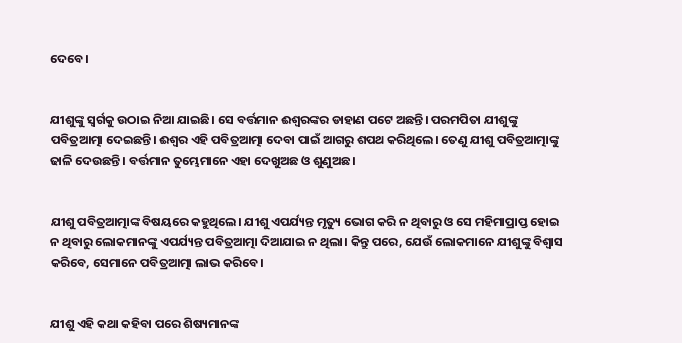ଦେବେ।


ଯୀଶୁଙ୍କୁ ସ୍ୱର୍ଗକୁ ଉଠାଇ ନିଆ ଯାଇଛି। ସେ ବର୍ତ୍ତମାନ ଈଶ୍ୱରଙ୍କର ଡାହାଣ ପଟେ ଅଛନ୍ତି। ପରମପିତା ଯୀଶୁଙ୍କୁ ପବିତ୍ରଆତ୍ମା ଦେଇଛନ୍ତି। ଈଶ୍ୱର ଏହି ପବିତ୍ରଆତ୍ମା ଦେବା ପାଇଁ ଆଗରୁ ଶପଥ କରିଥିଲେ। ତେଣୁ ଯୀଶୁ ପବିତ୍ରଆତ୍ମାଙ୍କୁ ଢାଳି ଦେଉଛନ୍ତି। ବର୍ତ୍ତମାନ ତୁମ୍ଭେମାନେ ଏହା ଦେଖୁଅଛ ଓ ଶୁଣୁଅଛ।


ଯୀଶୁ ପବିତ୍ରଆତ୍ମାଙ୍କ ବିଷୟରେ କହୁଥିଲେ। ଯୀଶୁ ଏପର୍ଯ୍ୟନ୍ତ ମୃତ୍ୟୁ ଭୋଗ କରି ନ ଥିବାରୁ ଓ ସେ ମହିମାପ୍ରାପ୍ତ ହୋଇ ନ ଥିବାରୁ ଲୋକମାନଙ୍କୁ ଏପର୍ଯ୍ୟନ୍ତ ପବିତ୍ରଆତ୍ମା ଦିଆଯାଇ ନ ଥିଲା। କିନ୍ତୁ ପରେ, ଯେଉଁ ଲୋକମାନେ ଯୀଶୁଙ୍କୁ ବିଶ୍ୱାସ କରିବେ, ସେମାନେ ପବିତ୍ରଆତ୍ମା ଲାଭ କରିବେ।


ଯୀଶୁ ଏହି କଥା କହିବା ପରେ ଶିଷ୍ୟମାନଙ୍କ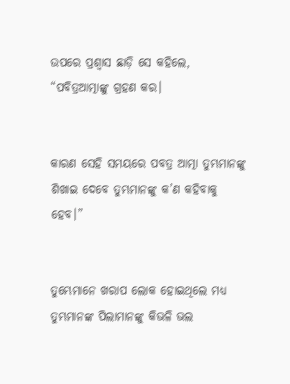ଉପରେ ପ୍ରଶ୍ୱାସ ଛାଡ଼ି ସେ କହିଲେ, “ପବିତ୍ରଆତ୍ମାଙ୍କୁ ଗ୍ରହଣ କର।


କାରଣ ସେହି ସମୟରେ ପବତ୍ର ଆତ୍ମା ତୁମ୍ଭମାନଙ୍କୁ ଶିଖାଇ ଦେବେ ତୁମ୍ଭମାନଙ୍କୁ କ’ଣ କହିବାକୁ ହେବ।”


ତୁମ୍ଭେମାନେ ଖରାପ ଲୋକ ହୋଇଥିଲେ ମଧ୍ୟ ତୁମ୍ଭମାନଙ୍କ ପିଲାମାନଙ୍କୁ କିଭଳି ଭଲ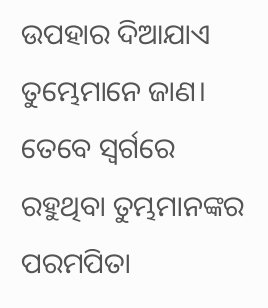ଉପହାର ଦିଆଯାଏ ତୁମ୍ଭେମାନେ ଜାଣ। ତେବେ ସ୍ୱର୍ଗରେ ରହୁଥିବା ତୁମ୍ଭମାନଙ୍କର ପରମପିତା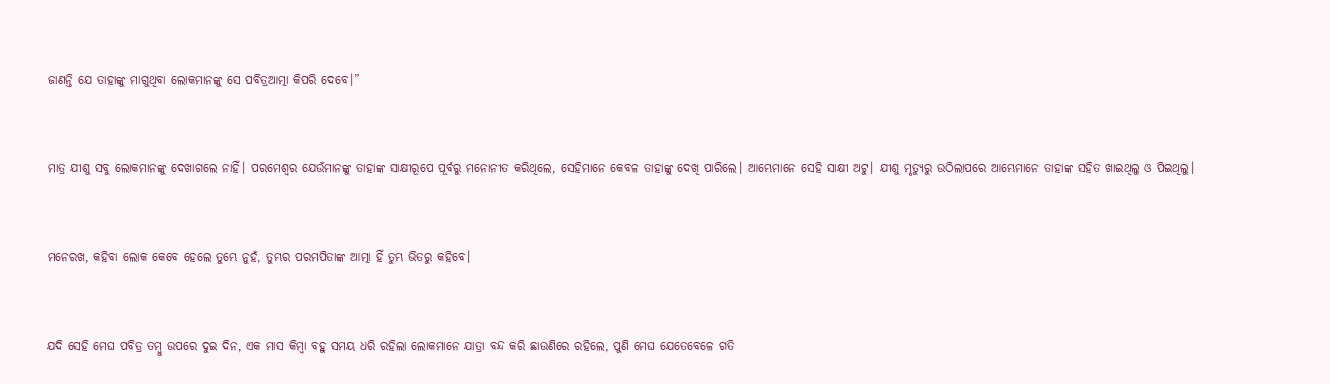ଜାଣନ୍ତି ଯେ ତାହାଙ୍କୁ ମାଗୁଥିବା ଲୋକମାନଙ୍କୁ ସେ ପବିତ୍ରଆତ୍ମା କିପରି ଦେବେ।”


ମାତ୍ର ଯୀଶୁ ସବୁ ଲୋକମାନଙ୍କୁ ଦେଖାଗଲେ ନାହିଁ। ପରମେଶ୍ୱର ଯେଉଁମାନଙ୍କୁ ତାହାଙ୍କ ସାକ୍ଷୀରୂପେ ପୂର୍ବରୁ ମନୋନୀତ କରିଥିଲେ, ସେହିମାନେ କେବଳ ତାହାଙ୍କୁ ଦେଖି ପାରିଲେ। ଆମ୍ଭେମାନେ ସେହି ସାକ୍ଷୀ ଅଟୁ। ଯୀଶୁ ମୃତ୍ୟୁରୁ ଉଠିଲାପରେ ଆମ୍ଭେମାନେ ତାହାଙ୍କ ସହିତ ଖାଇଥିଲୁ ଓ ପିଇଥିଲୁ।


ମନେରଖ, କହିବା ଲୋକ କେବେ ହେଲେ ତୁମ୍ଭେ ନୁହଁ, ତୁମ୍ଭର ପରମପିତାଙ୍କ ଆତ୍ମା ହିଁ ତୁମ୍ଭ ଭିତରୁ କହିବେ।


ଯଦି ସେହି ମେଘ ପବିତ୍ର ତମ୍ବୁ ଉପରେ ଦୁଇ ଦିନ, ଏକ ମାସ କିମ୍ବା ବହୁ ସମୟ ଧରି ରହିଲା ଲୋକମାନେ ଯାତ୍ରା ବନ୍ଦ କରି ଛାଉଣିରେ ରହିଲେ, ପୁଣି ମେଘ ଯେତେବେଳେ ଗତି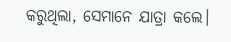କରୁଥିଲା, ସେମାନେ ଯାତ୍ରା କଲେ।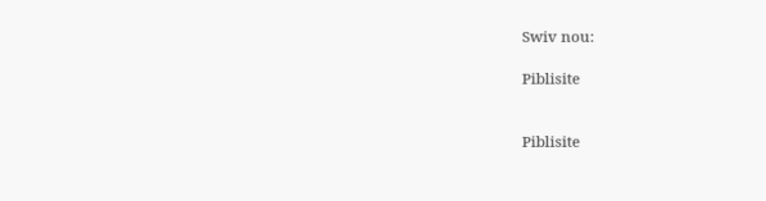Swiv nou:

Piblisite


Piblisite